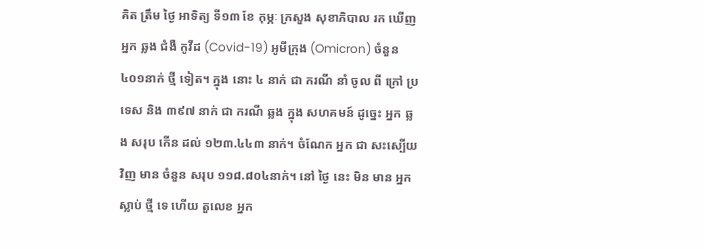គិត ត្រឹម ថ្ងៃ អាទិត្យ ទី១៣ ខែ កុម្ភៈ ក្រសួង សុខាភិបាល រក ឃើញ អ្នក ឆ្លង ជំងឺ កូវីដ (Covid-19) អូមីក្រុង (Omicron) ចំនួន ៤០១នាក់ ថ្មី ទៀត។ ក្នុង នោះ ៤ នាក់ ជា ករណី នាំ ចូល ពី ក្រៅ ប្រទេស និង ៣៩៧ នាក់ ជា ករណី ឆ្លង ក្នុង សហគមន៍ ដូច្នេះ អ្នក ឆ្លង សរុប កើន ដល់ ១២៣.៤៤៣ នាក់។ ចំណែក អ្នក ជា សះស្បើយ វិញ មាន ចំនួន សរុប ១១៨.៨០៤នាក់។ នៅ ថ្ងៃ នេះ មិន មាន អ្នក ស្លាប់ ថ្មី ទេ ហើយ តួលេខ អ្នក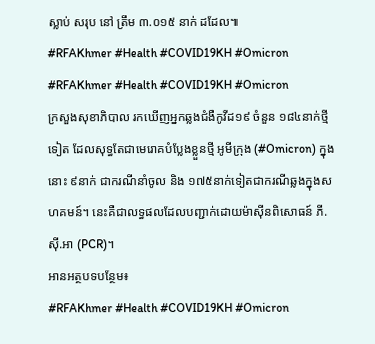ស្លាប់ សរុប នៅ ត្រឹម ៣.០១៥ នាក់ ដដែល៕
#RFAKhmer #Health #COVID19KH #Omicron
#RFAKhmer #Health #COVID19KH #Omicron
ក្រសួងសុខាភិបាល រកឃើញអ្នកឆ្លងជំងឺកូវីដ១៩ ចំនួន ១៨៤នាក់ថ្មីទៀត ដែលសុទ្ធតែជាមេរោគបំប្លែងខ្លួនថ្មី អូមីក្រុង (#Omicron) ក្នុងនោះ ៩នាក់ ជាករណីនាំចូល និង ១៧៥នាក់ទៀតជាករណីឆ្លងក្នុងសហគមន៍។ នេះគឺជាលទ្ធផលដែលបញ្ជាក់ដោយម៉ាស៊ីនពិសោធន៍ ភី.ស៊ី.អា (PCR)។
អានអត្ថបទបន្ថែម៖
#RFAKhmer #Health #COVID19KH #Omicron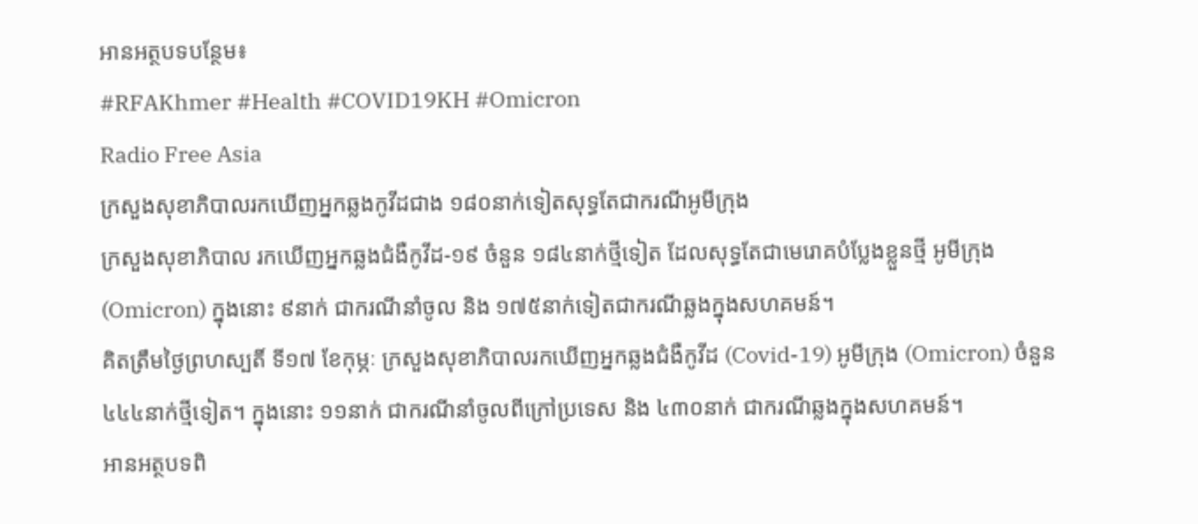អានអត្ថបទបន្ថែម៖
#RFAKhmer #Health #COVID19KH #Omicron
Radio Free Asia
ក្រសួងសុខាភិបាលរកឃើញអ្នកឆ្លងកូវីដជាង ១៨០នាក់ទៀតសុទ្ធតែជាករណីអូមីក្រុង
ក្រសួងសុខាភិបាល រកឃើញអ្នកឆ្លងជំងឺកូវីដ-១៩ ចំនួន ១៨៤នាក់ថ្មីទៀត ដែលសុទ្ធតែជាមេរោគបំប្លែងខ្លួនថ្មី អូមីក្រុង (Omicron) ក្នុងនោះ ៩នាក់ ជាករណីនាំចូល និង ១៧៥នាក់ទៀតជាករណីឆ្លងក្នុងសហគមន៍។
គិតត្រឹមថ្ងៃព្រហស្បតិ៍ ទី១៧ ខែកុម្ភៈ ក្រសួងសុខាភិបាលរកឃើញអ្នកឆ្លងជំងឺកូវីដ (Covid-19) អូមីក្រុង (Omicron) ចំនួន ៤៤៤នាក់ថ្មីទៀត។ ក្នុងនោះ ១១នាក់ ជាករណីនាំចូលពីក្រៅប្រទេស និង ៤៣០នាក់ ជាករណីឆ្លងក្នុងសហគមន៍។
អានអត្ថបទពិ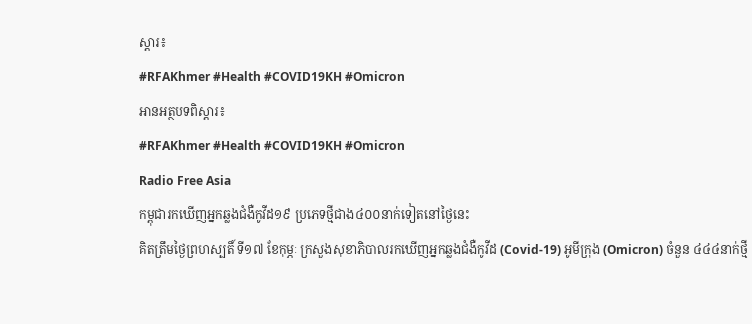ស្តារ៖
#RFAKhmer #Health #COVID19KH #Omicron
អានអត្ថបទពិស្តារ៖
#RFAKhmer #Health #COVID19KH #Omicron
Radio Free Asia
កម្ពុជារកឃើញអ្នកឆ្លងជំងឺកូវីដ១៩ ប្រភេទថ្មីជាង៤០០នាក់ទៀតនៅថ្ងៃនេះ
គិតត្រឹមថ្ងៃព្រហស្បតិ៍ ទី១៧ ខែកុម្ភៈ ក្រសួងសុខាភិបាលរកឃើញអ្នកឆ្លងជំងឺកូវីដ (Covid-19) អូមីក្រុង (Omicron) ចំនួន ៤៤៤នាក់ថ្មី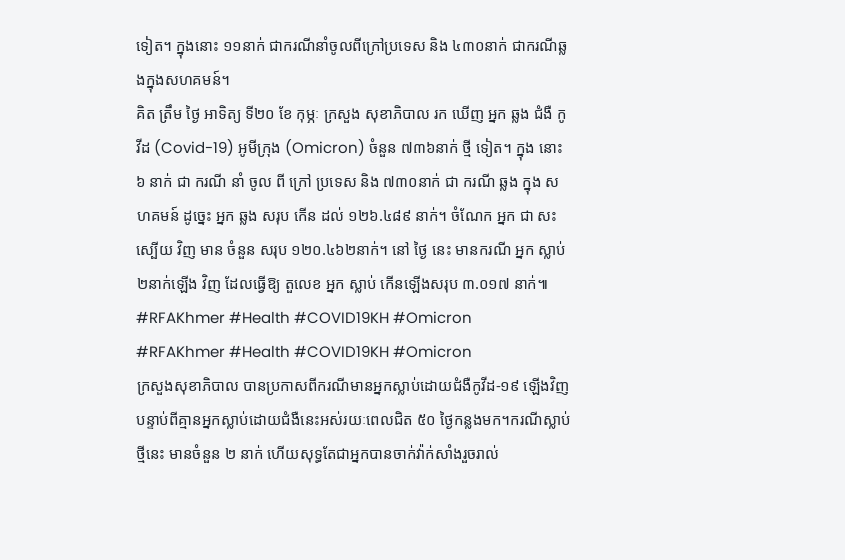ទៀត។ ក្នុងនោះ ១១នាក់ ជាករណីនាំចូលពីក្រៅប្រទេស និង ៤៣០នាក់ ជាករណីឆ្លងក្នុងសហគមន៍។
គិត ត្រឹម ថ្ងៃ អាទិត្យ ទី២០ ខែ កុម្ភៈ ក្រសួង សុខាភិបាល រក ឃើញ អ្នក ឆ្លង ជំងឺ កូវីដ (Covid-19) អូមីក្រុង (Omicron) ចំនួន ៧៣៦នាក់ ថ្មី ទៀត។ ក្នុង នោះ ៦ នាក់ ជា ករណី នាំ ចូល ពី ក្រៅ ប្រទេស និង ៧៣០នាក់ ជា ករណី ឆ្លង ក្នុង សហគមន៍ ដូច្នេះ អ្នក ឆ្លង សរុប កើន ដល់ ១២៦.៤៨៩ នាក់។ ចំណែក អ្នក ជា សះស្បើយ វិញ មាន ចំនួន សរុប ១២០.៤៦២នាក់។ នៅ ថ្ងៃ នេះ មានករណី អ្នក ស្លាប់ ២នាក់ឡើង វិញ ដែលធ្វើឱ្យ តួលេខ អ្នក ស្លាប់ កើនឡើងសរុប ៣.០១៧ នាក់៕
#RFAKhmer #Health #COVID19KH #Omicron
#RFAKhmer #Health #COVID19KH #Omicron
ក្រសួងសុខាភិបាល បានប្រកាសពីករណីមានអ្នកស្លាប់ដោយជំងឺកូវីដ-១៩ ឡើងវិញ បន្ទាប់ពីគ្មានអ្នកស្លាប់ដោយជំងឺនេះអស់រយៈពេលជិត ៥០ ថ្ងៃកន្លងមក។ករណីស្លាប់ថ្មីនេះ មានចំនួន ២ នាក់ ហើយសុទ្ធតែជាអ្នកបានចាក់វ៉ាក់សាំងរួចរាល់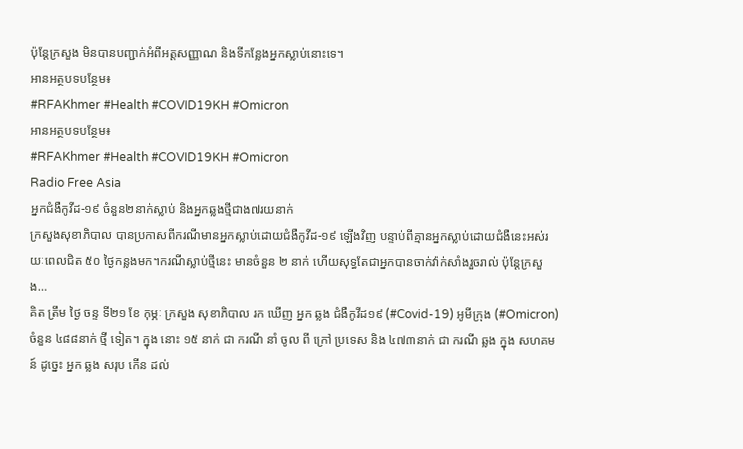ប៉ុន្តែក្រសួង មិនបានបញ្ជាក់អំពីអត្តសញ្ញាណ និងទីកន្លែងអ្នកស្លាប់នោះទេ។
អានអត្ថបទបន្ថែម៖
#RFAKhmer #Health #COVID19KH #Omicron
អានអត្ថបទបន្ថែម៖
#RFAKhmer #Health #COVID19KH #Omicron
Radio Free Asia
អ្នកជំងឺកូវីដ-១៩ ចំនួន២នាក់ស្លាប់ និងអ្នកឆ្លងថ្មីជាង៧រយនាក់
ក្រសួងសុខាភិបាល បានប្រកាសពីករណីមានអ្នកស្លាប់ដោយជំងឺកូវីដ-១៩ ឡើងវិញ បន្ទាប់ពីគ្មានអ្នកស្លាប់ដោយជំងឺនេះអស់រយៈពេលជិត ៥០ ថ្ងៃកន្លងមក។ករណីស្លាប់ថ្មីនេះ មានចំនួន ២ នាក់ ហើយសុទ្ធតែជាអ្នកបានចាក់វ៉ាក់សាំងរួចរាល់ ប៉ុន្តែក្រសួង…
គិត ត្រឹម ថ្ងៃ ចន្ទ ទី២១ ខែ កុម្ភៈ ក្រសួង សុខាភិបាល រក ឃើញ អ្នក ឆ្លង ជំងឺកូវីដ១៩ (#Covid-19) អូមីក្រុង (#Omicron) ចំនួន ៤៨៨នាក់ ថ្មី ទៀត។ ក្នុង នោះ ១៥ នាក់ ជា ករណី នាំ ចូល ពី ក្រៅ ប្រទេស និង ៤៧៣នាក់ ជា ករណី ឆ្លង ក្នុង សហគមន៍ ដូច្នេះ អ្នក ឆ្លង សរុប កើន ដល់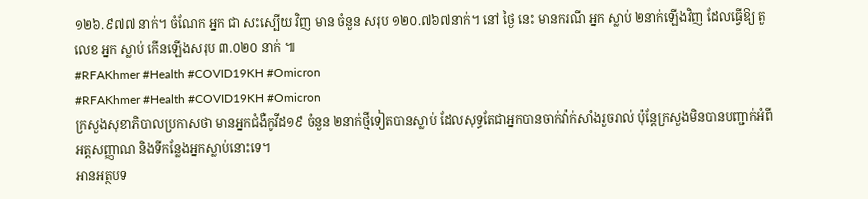១២៦.៩៧៧ នាក់។ ចំណែក អ្នក ជា សះស្បើយ វិញ មាន ចំនួន សរុប ១២០.៧៦៧នាក់។ នៅ ថ្ងៃ នេះ មានករណី អ្នក ស្លាប់ ២នាក់ឡើងវិញ ដែលធ្វើឱ្យ តួលេខ អ្នក ស្លាប់ កើនឡើងសរុប ៣.០២០ នាក់ ៕
#RFAKhmer #Health #COVID19KH #Omicron
#RFAKhmer #Health #COVID19KH #Omicron
ក្រសួងសុខាភិបាលប្រកាសថា មានអ្នកជំងឺកូវីដ១៩ ចំនួន ២នាក់ថ្មីទៀតបានស្លាប់ ដែលសុទ្ធតែជាអ្នកបានចាក់វ៉ាក់សាំងរួចរាល់ ប៉ុន្តែក្រសួងមិនបានបញ្ជាក់អំពីអត្តសញ្ញាណ និងទីកន្លែងអ្នកស្លាប់នោះទេ។
អានអត្ថបទ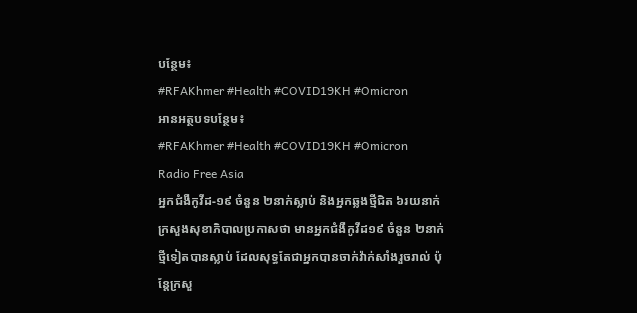បន្ថែម៖
#RFAKhmer #Health #COVID19KH #Omicron
អានអត្ថបទបន្ថែម៖
#RFAKhmer #Health #COVID19KH #Omicron
Radio Free Asia
អ្នកជំងឺកូវីដ-១៩ ចំនួន ២នាក់ស្លាប់ និងអ្នកឆ្លងថ្មីជិត ៦រយនាក់
ក្រសួងសុខាភិបាលប្រកាសថា មានអ្នកជំងឺកូវីដ១៩ ចំនួន ២នាក់ថ្មីទៀតបានស្លាប់ ដែលសុទ្ធតែជាអ្នកបានចាក់វ៉ាក់សាំងរួចរាល់ ប៉ុន្តែក្រសួ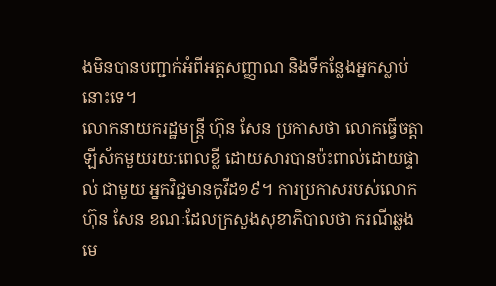ងមិនបានបញ្ជាក់អំពីអត្តសញ្ញាណ និងទីកន្លែងអ្នកស្លាប់នោះទេ។
លោកនាយករដ្ឋមន្ត្រី ហ៊ុន សែន ប្រកាសថា លោកធ្វើចត្តាឡីស័កមួយរយ:ពេលខ្លី ដោយសារបានប៉ះពាល់ដោយផ្ទាល់ ជាមួយ អ្នកវិជ្ជមានកូវីដ១៩។ ការប្រកាសរបស់លោក ហ៊ុន សែន ខណៈដែលក្រសួងសុខាភិបាលថា ករណីឆ្លងមេ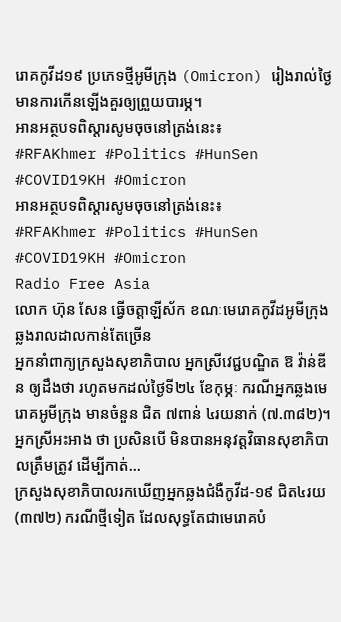រោគកូវីដ១៩ ប្រភេទថ្មីអូមីក្រុង (Omicron) រៀងរាល់ថ្ងៃ មានការកើនឡើងគួរឲ្យព្រួយបារម្ភ។
អានអត្ថបទពិស្តារសូមចុចនៅត្រង់នេះ៖
#RFAKhmer #Politics #HunSen #COVID19KH #Omicron
អានអត្ថបទពិស្តារសូមចុចនៅត្រង់នេះ៖
#RFAKhmer #Politics #HunSen #COVID19KH #Omicron
Radio Free Asia
លោក ហ៊ុន សែន ធ្វើចត្តាឡីស័ក ខណៈមេរោគកូវីដអូមីក្រុង ឆ្លងរាលដាលកាន់តែច្រើន
អ្នកនាំពាក្យក្រសួងសុខាភិបាល អ្នកស្រីវេជ្ជបណ្ឌិត ឱ វ៉ាន់ឌីន ឲ្យដឹងថា រហូតមកដល់ថ្ងៃទី២៤ ខែកុម្ភៈ ករណីអ្នកឆ្លងមេរោគអូមីក្រុង មានចំនួន ជិត ៧ពាន់ ៤រយនាក់ (៧.៣៨២)។ អ្នកស្រីអះអាង ថា ប្រសិនបើ មិនបានអនុវត្តវិធានសុខាភិបាលត្រឹមត្រូវ ដើម្បីកាត់…
ក្រសួងសុខាភិបាលរកឃើញអ្នកឆ្លងជំងឺកូវីដ-១៩ ជិត៤រយ (៣៧២) ករណីថ្មីទៀត ដែលសុទ្ធតែជាមេរោគបំ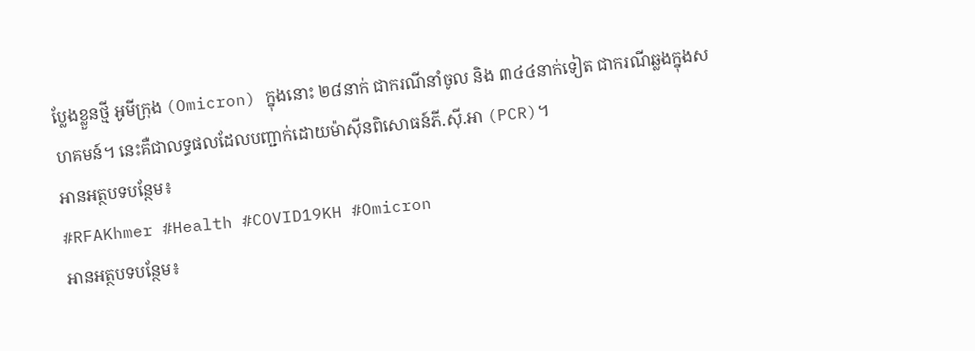ប្លែងខ្លួនថ្មី អូមីក្រុង (Omicron) ក្នុងនោះ ២៨នាក់ ជាករណីនាំចូល និង ៣៤៤នាក់ទៀត ជាករណីឆ្លងក្នុងសហគមន៍។ នេះគឺជាលទ្ធផលដែលបញ្ជាក់ដោយម៉ាស៊ីនពិសោធន៍ភី.ស៊ី.អា (PCR)។
អានអត្ថបទបន្ថែម៖
#RFAKhmer #Health #COVID19KH #Omicron
អានអត្ថបទបន្ថែម៖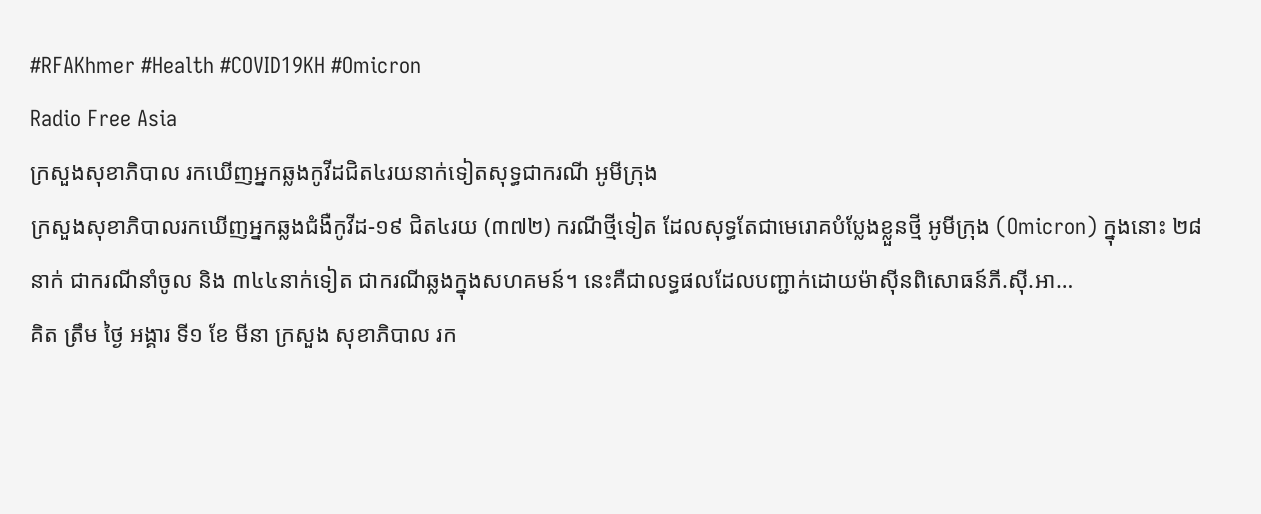#RFAKhmer #Health #COVID19KH #Omicron
Radio Free Asia
ក្រសួងសុខាភិបាល រកឃើញអ្នកឆ្លងកូវីដជិត៤រយនាក់ទៀតសុទ្ធជាករណី អូមីក្រុង
ក្រសួងសុខាភិបាលរកឃើញអ្នកឆ្លងជំងឺកូវីដ-១៩ ជិត៤រយ (៣៧២) ករណីថ្មីទៀត ដែលសុទ្ធតែជាមេរោគបំប្លែងខ្លួនថ្មី អូមីក្រុង (Omicron) ក្នុងនោះ ២៨នាក់ ជាករណីនាំចូល និង ៣៤៤នាក់ទៀត ជាករណីឆ្លងក្នុងសហគមន៍។ នេះគឺជាលទ្ធផលដែលបញ្ជាក់ដោយម៉ាស៊ីនពិសោធន៍ភី.ស៊ី.អា…
គិត ត្រឹម ថ្ងៃ អង្គារ ទី១ ខែ មីនា ក្រសួង សុខាភិបាល រក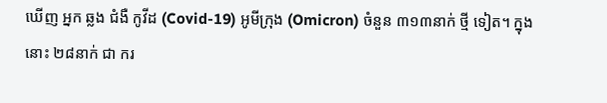ឃើញ អ្នក ឆ្លង ជំងឺ កូវីដ (Covid-19) អូមីក្រុង (Omicron) ចំនួន ៣១៣នាក់ ថ្មី ទៀត។ ក្នុង នោះ ២៨នាក់ ជា ករ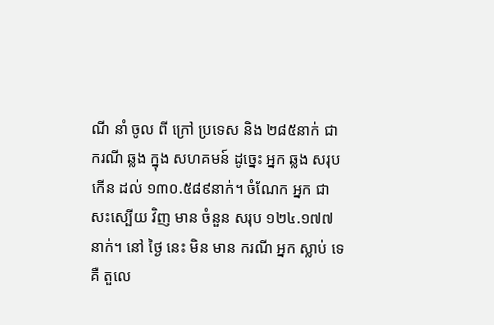ណី នាំ ចូល ពី ក្រៅ ប្រទេស និង ២៨៥នាក់ ជា ករណី ឆ្លង ក្នុង សហគមន៍ ដូច្នេះ អ្នក ឆ្លង សរុប កើន ដល់ ១៣០.៥៨៩នាក់។ ចំណែក អ្នក ជា សះស្បើយ វិញ មាន ចំនួន សរុប ១២៤.១៧៧ នាក់។ នៅ ថ្ងៃ នេះ មិន មាន ករណី អ្នក ស្លាប់ ទេ គឺ តួលេ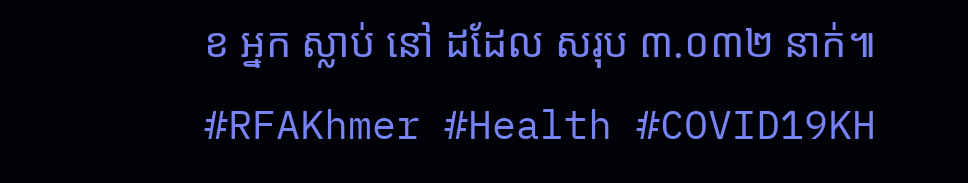ខ អ្នក ស្លាប់ នៅ ដដែល សរុប ៣.០៣២ នាក់៕
#RFAKhmer #Health #COVID19KH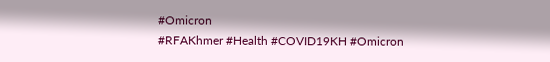#Omicron
#RFAKhmer #Health #COVID19KH #Omicron